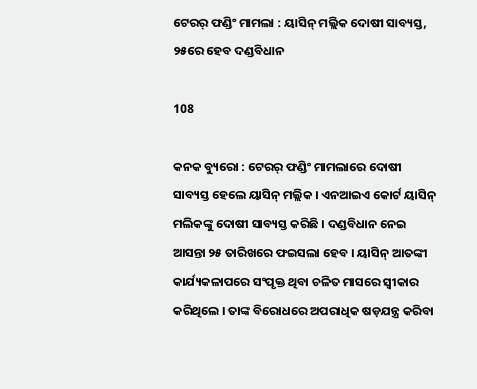ଟେରର୍ ଫଣ୍ଡିଂ ମାମଲା : ୟାସିନ୍ ମଲ୍ଲିକ ଦୋଷୀ ସାବ୍ୟସ୍ତ, ୨୫ରେ ହେବ ଦଣ୍ଡବିଧାନ

108

କନକ ବ୍ୟୁରୋ : ଟେରର୍ ଫଣ୍ଡିଂ ମାମଲାରେ ଦୋଷୀ ସାବ୍ୟସ୍ତ ହେଲେ ୟାସିନ୍ ମଲ୍ଲିକ । ଏନଆଇଏ କୋର୍ଟ ୟାସିନ୍ ମଲିକଙ୍କୁ ଦୋଷୀ ସାବ୍ୟସ୍ତ କରିଛି । ଦଣ୍ଡବିଧାନ ନେଇ ଆସନ୍ତା ୨୫ ତାରିଖରେ ଫଇସଲା ହେବ । ୟାସିନ୍ ଆତଙ୍କୀ କାର୍ଯ୍ୟକଳାପରେ ସଂପୃକ୍ତ ଥିବା ଚଳିତ ମାସରେ ସ୍ୱୀକାର କରିଥିଲେ । ତାଙ୍କ ବିରୋଧରେ ଅପରାଧିକ ଷଡ଼ଯନ୍ତ୍ର କରିବା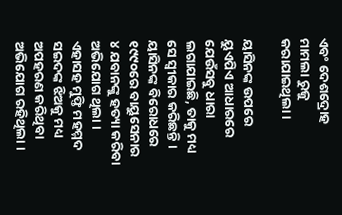ଏବଂ ଦେଶଦ୍ରୋହ ମାମଲା ରୁଜୁ କରାଯାଇଥିଲା ।

ୟାସିନଙ୍କ ଉପରେ ୟୁଏପିଏ ଆଧାରରେ ଯେଉଁସବୁ ଧାରା ଲଗାଯାଇଛି, ତାକୁ ମଧ୍ୟ ସେ ସ୍ୱୀକାର କରିଛନ୍ତି । ୟାସିନଙ୍କ ବିରୋଧରେ ୧୯୯୦ରେ ବାୟୁସେନାର ୪ ଯବାନଙ୍କୁ ହତ୍ୟା କରିବା ଅଭିଯୋଗ ଥିଲା । ଏହାସହ ମୁଫ୍ତି ମହମ୍ମଦ ସଇଦଙ୍କ ଝିଅକୁ ମଧ୍ୟ ଅପହରଣ କରିଥିବା ଅଭିଯୋଗ ରହିଥିଲା ।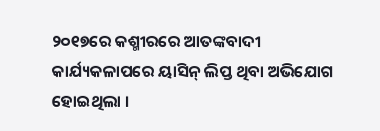୨୦୧୭ରେ କଶ୍ମୀରରେ ଆତଙ୍କବାଦୀ କାର୍ଯ୍ୟକଳାପରେ ୟାସିନ୍ ଲିପ୍ତ ଥିବା ଅଭିଯୋଗ ହୋଇଥିଲା ।